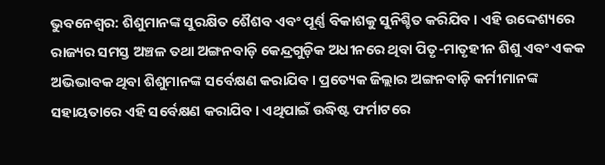ଭୁବନେଶ୍ବର: ଶିଶୁମାନଙ୍କ ସୁରକ୍ଷିତ ଶୈଶବ ଏବଂ ପୂର୍ଣ୍ଣ ବିକାଶକୁ ସୁନିଶ୍ଚିତ କରିଯିବ । ଏହି ଉଦ୍ଦେଶ୍ୟରେ ରାଜ୍ୟର ସମସ୍ତ ଅଞ୍ଚଳ ତଥା ଅଙ୍ଗନବାଡ଼ି କେନ୍ଦ୍ରଗୁଡ଼ିକ ଅଧୀନରେ ଥିବା ପିତୃ-ମାତୃହୀନ ଶିଶୁ ଏବଂ ଏକକ ଅଭିଭାବକ ଥିବା ଶିଶୁମାନଙ୍କ ସର୍ବେକ୍ଷଣ କରାଯିବ । ପ୍ରତ୍ୟେକ ଜିଲ୍ଲାର ଅଙ୍ଗନବାଡ଼ି କର୍ମୀମାନଙ୍କ ସହାୟତାରେ ଏହି ସର୍ବେକ୍ଷଣ କରାଯିବ । ଏଥିପାଇଁ ଉଦ୍ଧିଷ୍ଟ ଫର୍ମାଟରେ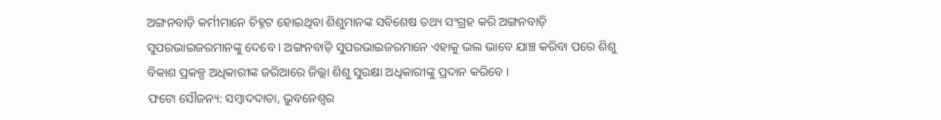ଅଙ୍ଗନବାଡ଼ି କର୍ମୀମାନେ ଚିହ୍ନଟ ହୋଇଥିବା ଶିଶୁମାନଙ୍କ ସବିଶେଷ ତଥ୍ୟ ସଂଗ୍ରହ କରି ଅଙ୍ଗନବାଡ଼ି ସୁପରଭାଇଜରମାନଙ୍କୁ ଦେବେ । ଅଙ୍ଗନବାଡ଼ି ସୁପରଭାଇଜରମାନେ ଏହାକୁ ଭଲ ଭାବେ ଯାଞ୍ଚ କରିବା ପରେ ଶିଶୁ ବିକାଶ ପ୍ରକଳ୍ପ ଅଧିକାରୀଙ୍କ ଜରିଆରେ ଜିଲ୍ଲା ଶିଶୁ ସୁରକ୍ଷା ଅଧିକାରୀଙ୍କୁ ପ୍ରଦାନ କରିବେ ।
ଫଟୋ ସୌଜନ୍ୟ: ସମ୍ବାଦଦାତା, ଭୁବନେଶ୍ବର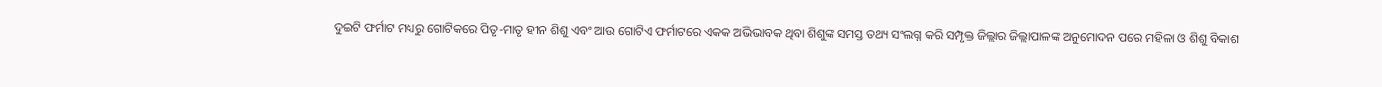ଦୁଇଟି ଫର୍ମାଟ ମଧ୍ୟରୁ ଗୋଟିକରେ ପିତୃ-ମାତୃ ହୀନ ଶିଶୁ ଏବଂ ଆଉ ଗୋଟିଏ ଫର୍ମାଟରେ ଏକକ ଅଭିଭାବକ ଥିବା ଶିଶୁଙ୍କ ସମସ୍ତ ତଥ୍ୟ ସଂଲଗ୍ନ କରି ସମ୍ପୃକ୍ତ ଜିଲ୍ଲାର ଜିଲ୍ଲାପାଳଙ୍କ ଅନୁମୋଦନ ପରେ ମହିଳା ଓ ଶିଶୁ ବିକାଶ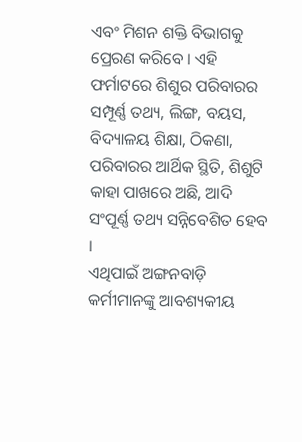ଏବଂ ମିଶନ ଶକ୍ତି ବିଭାଗକୁ ପ୍ରେରଣ କରିବେ । ଏହି ଫର୍ମାଟରେ ଶିଶୁର ପରିବାରର ସମ୍ପୂର୍ଣ୍ଣ ତଥ୍ୟ, ଲିଙ୍ଗ, ବୟସ, ବିଦ୍ୟାଳୟ ଶିକ୍ଷା, ଠିକଣା, ପରିବାରର ଆର୍ଥିକ ସ୍ଥିତି, ଶିଶୁଟି କାହା ପାଖରେ ଅଛି, ଆଦି ସଂପୂର୍ଣ୍ଣ ତଥ୍ୟ ସନ୍ନିବେଶିତ ହେବ ।
ଏଥିପାଇଁ ଅଙ୍ଗନବାଡ଼ି କର୍ମୀମାନଙ୍କୁ ଆବଶ୍ୟକୀୟ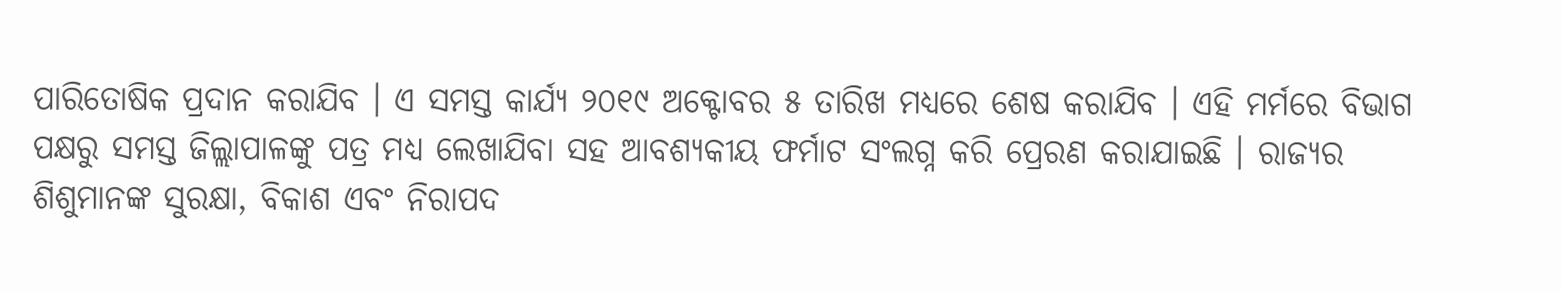ପାରିତୋଷିକ ପ୍ରଦାନ କରାଯିବ । ଏ ସମସ୍ତ କାର୍ଯ୍ୟ ୨୦୧୯ ଅକ୍ଟୋବର ୫ ତାରିଖ ମଧ୍ୟରେ ଶେଷ କରାଯିବ । ଏହି ମର୍ମରେ ବିଭାଗ ପକ୍ଷରୁ ସମସ୍ତ ଜିଲ୍ଲାପାଳଙ୍କୁ ପତ୍ର ମଧ୍ୟ ଲେଖାଯିବା ସହ ଆବଶ୍ୟକୀୟ ଫର୍ମାଟ ସଂଲଗ୍ନ କରି ପ୍ରେରଣ କରାଯାଇଛି । ରାଜ୍ୟର ଶିଶୁମାନଙ୍କ ସୁରକ୍ଷା, ବିକାଶ ଏବଂ ନିରାପଦ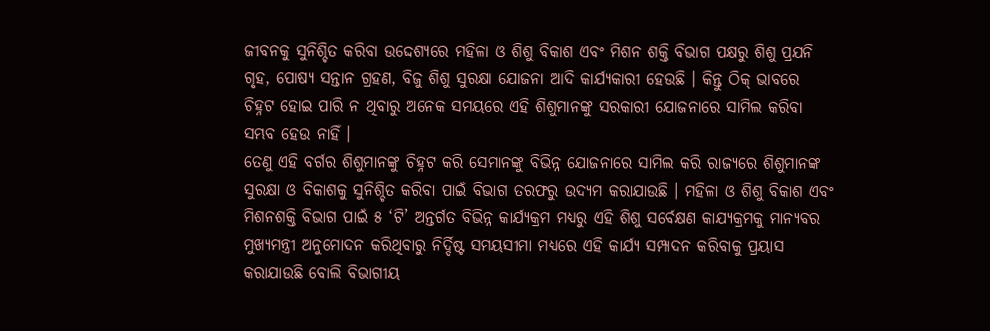ଜୀବନକୁ ସୁନିଶ୍ଚିତ କରିବା ଉଦ୍ଦେଶ୍ୟରେ ମହିଳା ଓ ଶିଶୁ ବିକାଶ ଏବଂ ମିଶନ ଶକ୍ତି ବିଭାଗ ପକ୍ଷରୁ ଶିଶୁ ପ୍ରଯନି ଗୃହ, ପୋଷ୍ୟ ସନ୍ତାନ ଗ୍ରହଣ, ବିଜୁ ଶିଶୁ ସୁରକ୍ଷା ଯୋଜନା ଆଦି କାର୍ଯ୍ୟକାରୀ ହେଉଛି । କିନ୍ତୁ ଠିକ୍ ଭାବରେ ଚିହ୍ନଟ ହୋଇ ପାରି ନ ଥିବାରୁ ଅନେକ ସମୟରେ ଏହି ଶିଶୁମାନଙ୍କୁ ସରକାରୀ ଯୋଜନାରେ ସାମିଲ କରିବା ସମ୍ଭବ ହେଉ ନାହିଁ ।
ତେଣୁ ଏହି ବର୍ଗର ଶିଶୁମାନଙ୍କୁ ଚିହ୍ନଟ କରି ସେମାନଙ୍କୁ ବିଭିନ୍ନ ଯୋଜନାରେ ସାମିଲ କରି ରାଜ୍ୟରେ ଶିଶୁମାନଙ୍କ ସୁରକ୍ଷା ଓ ବିକାଶକୁ ସୁନିଶ୍ଚିତ କରିବା ପାଇଁ ବିଭାଗ ତରଫରୁ ଉଦ୍ୟମ କରାଯାଉଛି । ମହିଳା ଓ ଶିଶୁ ବିକାଶ ଏବଂ ମିଶନଶକ୍ତି ବିଭାଗ ପାଇଁ ୫ ‘ଟି’ ଅନ୍ତର୍ଗତ ବିଭିନ୍ନ କାର୍ଯ୍ୟକ୍ରମ ମଧ୍ୟରୁ ଏହି ଶିଶୁ ସର୍ବେକ୍ଷଣ କାଯ୍ୟକ୍ରମକୁ ମାନ୍ୟବର ମୁଖ୍ୟମନ୍ତ୍ରୀ ଅନୁମୋଦନ କରିଥିବାରୁ ନିର୍ଦ୍ଦିଷ୍ଟ ସମୟସୀମା ମଧ୍ୟରେ ଏହି କାର୍ଯ୍ୟ ସମ୍ପାଦନ କରିବାକୁ ପ୍ରୟାସ କରାଯାଉଛି ବୋଲି ବିଭାଗୀୟ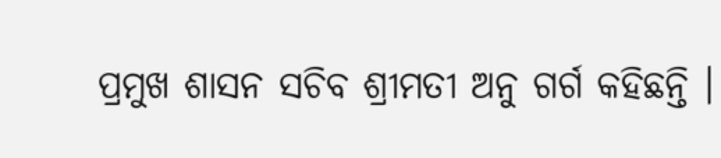ପ୍ରମୁଖ ଶାସନ ସଚିବ ଶ୍ରୀମତୀ ଅନୁ ଗର୍ଗ କହିଛନ୍ତି ।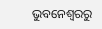ଭୁବନେଶ୍ବରରୁ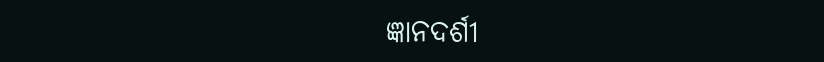ଜ୍ଞାନଦର୍ଶୀ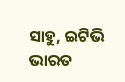ସାହୁ, ଇଟିଭି ଭାରତ